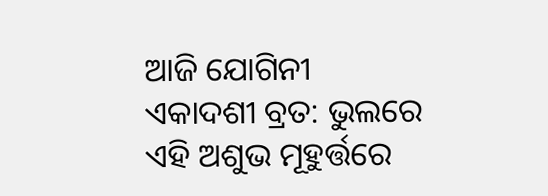ଆଜି ଯୋଗିନୀ ଏକାଦଶୀ ବ୍ରତ: ଭୁଲରେ ଏହି ଅଶୁଭ ମୂହୁର୍ତ୍ତରେ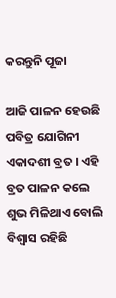କରନ୍ତୁନି ପୂଜା

ଆଜି ପାଳନ ହେଉଛି ପବିତ୍ର ଯୋଗିନୀ ଏକାଦଶୀ ବ୍ରତ । ଏହି ବ୍ରତ ପାଳନ କଲେ ଶୁଭ ମିଳିଥାଏ ବୋଲି ବିଶ୍ୱାସ ରହିଛି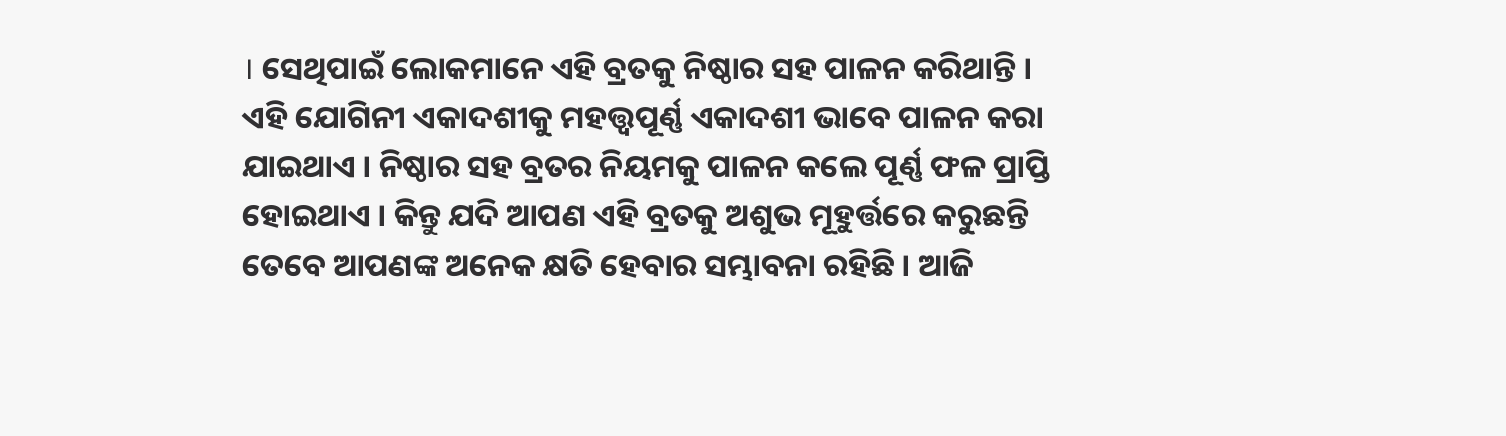। ସେଥିପାଇଁ ଲୋକମାନେ ଏହି ବ୍ରତକୁ ନିଷ୍ଠାର ସହ ପାଳନ କରିଥାନ୍ତି । ଏହି ଯୋଗିନୀ ଏକାଦଶୀକୁ ମହତ୍ତ୍ୱପୂର୍ଣ୍ଣ ଏକାଦଶୀ ଭାବେ ପାଳନ କରା ଯାଇଥାଏ । ନିଷ୍ଠାର ସହ ବ୍ରତର ନିୟମକୁ ପାଳନ କଲେ ପୂର୍ଣ୍ଣ ଫଳ ପ୍ରାପ୍ତି ହୋଇଥାଏ । କିନ୍ତୁ ଯଦି ଆପଣ ଏହି ବ୍ରତକୁ ଅଶୁଭ ମୂହୁର୍ତ୍ତରେ କରୁଛନ୍ତି ତେବେ ଆପଣଙ୍କ ଅନେକ କ୍ଷତି ହେବାର ସମ୍ଭାବନା ରହିଛି । ଆଜି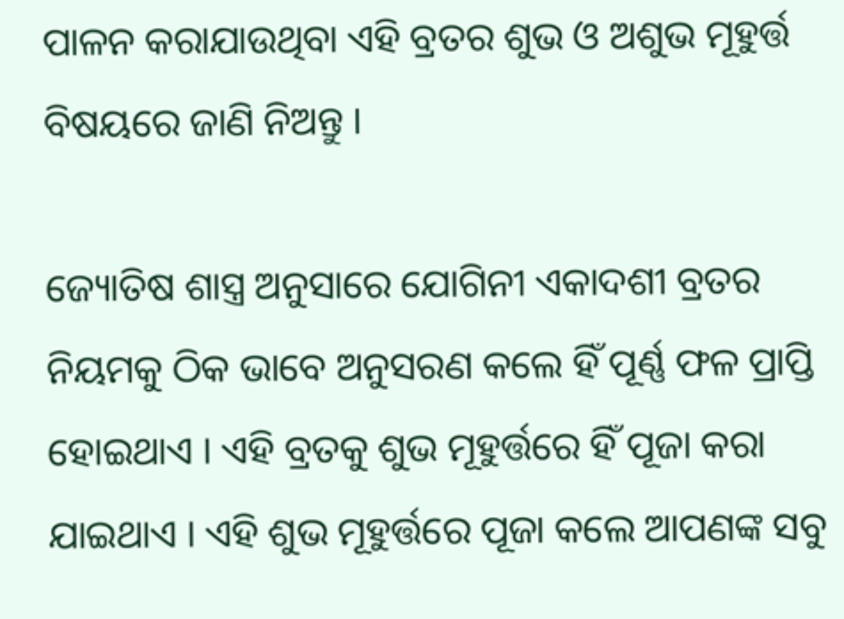ପାଳନ କରାଯାଉଥିବା ଏହି ବ୍ରତର ଶୁଭ ଓ ଅଶୁଭ ମୂହୁର୍ତ୍ତ ବିଷୟରେ ଜାଣି ନିଅନ୍ତୁ ।

ଜ୍ୟୋତିଷ ଶାସ୍ତ୍ର ଅନୁସାରେ ଯୋଗିନୀ ଏକାଦଶୀ ବ୍ରତର ନିୟମକୁ ଠିକ ଭାବେ ଅନୁସରଣ କଲେ ହିଁ ପୂର୍ଣ୍ଣ ଫଳ ପ୍ରାପ୍ତି ହୋଇଥାଏ । ଏହି ବ୍ରତକୁ ଶୁଭ ମୂହୁର୍ତ୍ତରେ ହିଁ ପୂଜା କରା ଯାଇଥାଏ । ଏହି ଶୁଭ ମୂହୁର୍ତ୍ତରେ ପୂଜା କଲେ ଆପଣଙ୍କ ସବୁ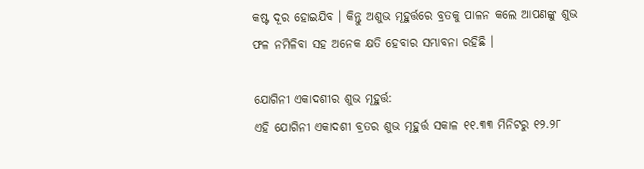କଷ୍ଟ ଦୂର ହୋଇଯିବ । କିନ୍ତୁ ଅଶୁଭ ମୂହୁର୍ତ୍ତରେ ବ୍ରତକୁ ପାଳନ କଲେ ଆପଣଙ୍କୁ ଶୁଭ ଫଳ ନମିଳିବା ସହ ଅନେକ କ୍ଷତି ହେବାର ସମ୍ଭାବନା ରହିଛି ।

ଯୋଗିନୀ ଏକାଦଶୀର ଶୁଭ ମୂହୁର୍ତ୍ତ:
ଏହି ଯୋଗିନୀ ଏକାଦଶୀ ବ୍ରତର ଶୁଭ ମୂହୁର୍ତ୍ତ ସକାଳ ୧୧.୩୩ ମିନିଟରୁ ୧୨.୨୮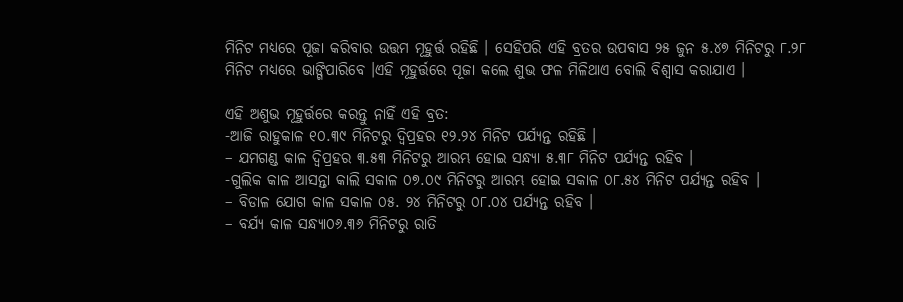ମିନିଟ ମଧ୍ୟରେ ପୂଜା କରିବାର ଉତ୍ତମ ମୂହୁର୍ତ୍ତ ରହିଛି । ସେହିପରି ଏହି ବ୍ରତର ଉପବାସ ୨୫ ଜୁନ ୫.୪୭ ମିନିଟରୁ ୮.୨୮ ମିନିଟ ମଧ୍ୟରେ ଭାଙ୍ଗିପାରିବେ ।ଏହି ମୂହୁର୍ତ୍ତରେ ପୂଜା କଲେ ଶୁଭ ଫଳ ମିଳିଥାଏ ବୋଲି ବିଶ୍ୱାସ କରାଯାଏ ।

ଏହି ଅଶୁଭ ମୂହୁର୍ତ୍ତରେ କରନ୍ତୁ ନାହିଁ ଏହି ବ୍ରତ:
-ଆଜି ରାହୁକାଳ ୧୦.୩୯ ମିନିଟରୁ ଦ୍ୱିପ୍ରହର ୧୨.୨୪ ମିନିଟ ପର୍ଯ୍ୟନ୍ତ ରହିଛି ।
– ଯମଗଣ୍ଡ କାଳ ଦ୍ୱିପ୍ରହର ୩.୫୩ ମିନିଟରୁ ଆରମ୍ଭ ହୋଇ ସନ୍ଧ୍ୟା ୫.୩୮ ମିନିଟ ପର୍ଯ୍ୟନ୍ତ ରହିବ ।
-ଗୁଲିକ କାଳ ଆସନ୍ତା କାଲି ସକାଳ ୦୭.୦୯ ମିନିଟରୁ ଆରମ୍ଭ ହୋଇ ସକାଳ ୦୮.୫୪ ମିନିଟ ପର୍ଯ୍ୟନ୍ତ ରହିବ ।
– ବିଡାଳ ଯୋଗ କାଳ ସକାଳ ୦୫. ୨୪ ମିନିଟରୁ ୦୮.୦୪ ପର୍ଯ୍ୟନ୍ତ ରହିବ ।
– ବର୍ଯ୍ୟ କାଳ ସନ୍ଧ୍ୟା୦୬.୩୬ ମିନିଟରୁ ରାତି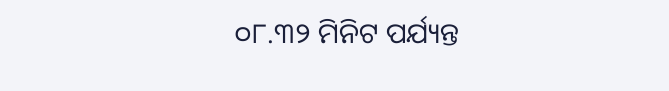୦୮.୩୨ ମିନିଟ ପର୍ଯ୍ୟନ୍ତ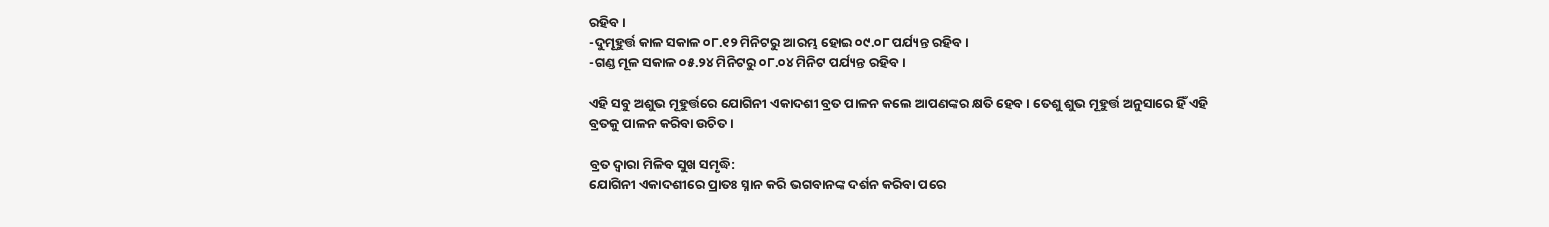ରହିବ ।
-ଦୁମୂହୁର୍ତ୍ତ କାଳ ସକାଳ ୦୮.୧୨ ମିନିଟରୁ ଆରମ୍ଭ ହୋଇ ୦୯.୦୮ ପର୍ଯ୍ୟନ୍ତ ରହିବ ।
-ଗଣ୍ଡ ମୂଳ ସକାଳ ୦୫.୨୪ ମିନିଟରୁ ୦୮.୦୪ ମିନିଟ ପର୍ଯ୍ୟନ୍ତ ରହିବ ।

ଏହି ସବୁ ଅଶୁଭ ମୂହୁର୍ତ୍ତରେ ଯୋଗିନୀ ଏକାଦଶୀ ବ୍ରତ ପାଳନ କଲେ ଆପଣଙ୍କର କ୍ଷତି ହେବ । ତେଶୁ ଶୁଭ ମୂହୁର୍ତ୍ତ ଅନୁସାରେ ହିଁ ଏହି ବ୍ରତକୁ ପାଳନ କରିବା ଉଚିତ ।

ବ୍ରତ ଦ୍ୱାରା ମିଳିବ ସୁଖ ସମୃଦ୍ଧି:
ଯୋଗିନୀ ଏକାଦଶୀରେ ପ୍ରାତଃ ସ୍ନାନ କରି ଭଗବାନଙ୍କ ଦର୍ଶନ କରିବା ପରେ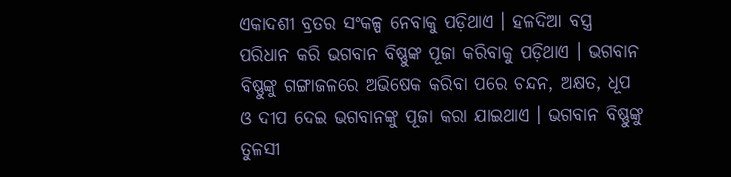ଏକାଦଶୀ ବ୍ରତର ସଂକଳ୍ପ ନେବାକୁ ପଡ଼ିଥାଏ । ହଳଦିଆ ବସ୍ତ୍ର ପରିଧାନ କରି ଭଗବାନ ବିଷ୍ଣୁଙ୍କ ପୂଜା କରିବାକୁ ପଡ଼ିଥାଏ । ଭଗବାନ ବିଷ୍ଣୁଙ୍କୁ ଗଙ୍ଗାଜଳରେ ଅଭିଷେକ କରିବା ପରେ ଚନ୍ଦନ, ଅକ୍ଷତ, ଧୂପ ଓ ଦୀପ ଦେଇ ଭଗବାନଙ୍କୁ ପୂଜା କରା ଯାଇଥାଏ । ଭଗବାନ ବିଷ୍ଣୁଙ୍କୁ ତୁଳସୀ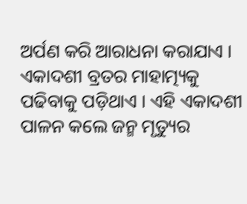ଅର୍ପଣ କରି ଆରାଧନା କରାଯାଏ । ଏକାଦଶୀ ବ୍ରତର ମାହାତ୍ମ୍ୟକୁ ପଢିବାକୁ ପଡ଼ିଥାଏ । ଏହି ଏକାଦଶୀ ପାଳନ କଲେ ଜନ୍ମ ମୃତ୍ୟୁର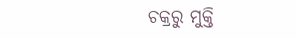ଚକ୍ରରୁ ମୁକ୍ତି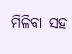ମିଳିବା ସହ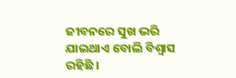ଜୀବନରେ ସୁଖ ଭରି ଯାଇଥାଏ ବୋଲି ବିଶ୍ୱାସ ରହିଛି ।